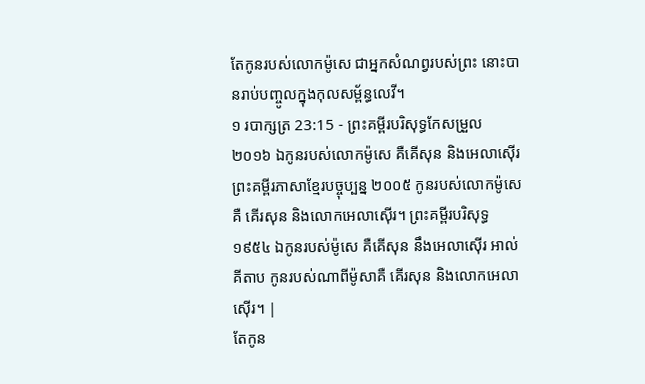តែកូនរបស់លោកម៉ូសេ ជាអ្នកសំណព្វរបស់ព្រះ នោះបានរាប់បញ្ចូលក្នុងកុលសម្ព័ន្ធលេវី។
១ របាក្សត្រ 23:15 - ព្រះគម្ពីរបរិសុទ្ធកែសម្រួល ២០១៦ ឯកូនរបស់លោកម៉ូសេ គឺគើសុន និងអេលាស៊ើរ ព្រះគម្ពីរភាសាខ្មែរបច្ចុប្បន្ន ២០០៥ កូនរបស់លោកម៉ូសេគឺ គើរសុន និងលោកអេលាស៊ើរ។ ព្រះគម្ពីរបរិសុទ្ធ ១៩៥៤ ឯកូនរបស់ម៉ូសេ គឺគើសុន នឹងអេលាស៊ើរ អាល់គីតាប កូនរបស់ណាពីម៉ូសាគឺ គើរសុន និងលោកអេលាស៊ើរ។ |
តែកូន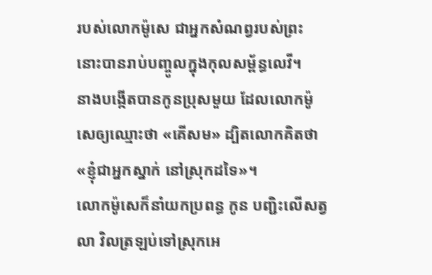របស់លោកម៉ូសេ ជាអ្នកសំណព្វរបស់ព្រះ នោះបានរាប់បញ្ចូលក្នុងកុលសម្ព័ន្ធលេវី។
នាងបង្កើតបានកូនប្រុសមួយ ដែលលោកម៉ូសេឲ្យឈ្មោះថា «គើសម» ដ្បិតលោកគិតថា «ខ្ញុំជាអ្នកស្នាក់ នៅស្រុកដទៃ»។
លោកម៉ូសេក៏នាំយកប្រពន្ធ កូន បញ្ជិះលើសត្វលា វិលត្រឡប់ទៅស្រុកអេ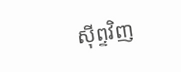ស៊ីព្ទវិញ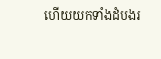ហើយយកទាំងដំបងរ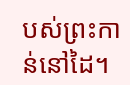បស់ព្រះកាន់នៅដៃ។